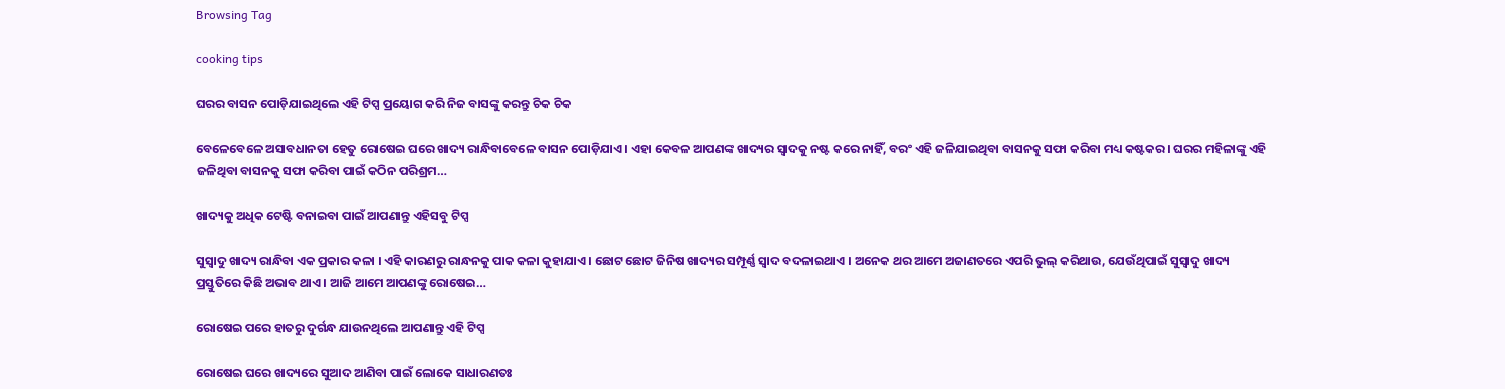Browsing Tag

cooking tips

ଘରର ବାସନ ପୋଡ଼ିଯାଇଥିଲେ ଏହି ଟିପ୍ସ ପ୍ରୟୋଗ କରି ନିଜ ବାସଙ୍କୁ କରନ୍ତୁ ଚିକ ଚିକ

ବେଳେବେଳେ ଅସାବଧାନତା ହେତୁ ରୋଷେଇ ଘରେ ଖାଦ୍ୟ ରାନ୍ଧିବାବେଳେ ବାସନ ପୋଡ଼ିଯାଏ । ଏହା କେବଳ ଆପଣଙ୍କ ଖାଦ୍ୟର ସ୍ୱାଦକୁ ନଷ୍ଟ କରେ ନାହିଁ, ବରଂ ଏହି ଜଳିଯାଇଥିବା ବାସନକୁ ସଫା କରିବା ମଧ୍ୟ କଷ୍ଟକର । ଘରର ମହିଳାଙ୍କୁ ଏହି ଜଳିଥିବା ବାସନକୁ ସଫା କରିବା ପାଇଁ କଠିନ ପରିଶ୍ରମ…

ଖାଦ୍ୟକୁ ଅଧିକ ଟେଷ୍ଟି ବନାଇବା ପାଇଁ ଆପଣାନ୍ତୁ ଏହିସବୁ ଟିପ୍ସ

ସୁସ୍ବାଦୁ ଖାଦ୍ୟ ରାନ୍ଧିବା ଏକ ପ୍ରକାର କଳା । ଏହି କାରଣରୁ ରାନ୍ଧନକୁ ପାକ କଳା କୁହାଯାଏ । ଛୋଟ ଛୋଟ ଜିନିଷ ଖାଦ୍ୟର ସମ୍ପୂର୍ଣ୍ଣ ସ୍ୱାଦ ବଦଳାଇଥାଏ । ଅନେକ ଥର ଆମେ ଅଜାଣତରେ ଏପରି ଭୁଲ୍ କରିଥାଉ, ଯେଉଁଥିପାଇଁ ସୁସ୍ବାଦୁ ଖାଦ୍ୟ ପ୍ରସ୍ତୁତିରେ କିଛି ଅଭାବ ଥାଏ । ଆଜି ଆମେ ଆପଣଙ୍କୁ ରୋଷେଇ…

ରୋଷେଇ ପରେ ହାତରୁ ଦୁର୍ଗନ୍ଧ ଯାଉନଥିଲେ ଆପଣାନ୍ତୁ ଏହି ଟିପ୍ସ

ରୋଷେଇ ଘରେ ଖାଦ୍ୟରେ ସୁଆଦ ଆଣିବା ପାଇଁ ଲୋକେ ସାଧାରଣତଃ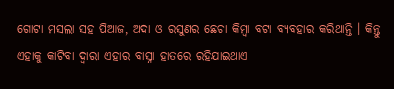ଗୋଟା ମସଲା ସହ ପିଆଜ, ଅଦା ଓ ରସୁଣର ଛେଚା କିମ୍ବା ବଟା ବ୍ୟବହାର କରିଥାନ୍ତି । କିନ୍ତୁ ଏହାକୁ କାଟିବା ଦ୍ୱାରା ଏହାର ବାସ୍ନା ହାତରେ ରହିଯାଇଥାଏ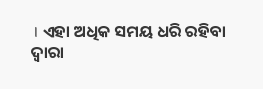। ଏହା ଅଧିକ ସମୟ ଧରି ରହିବା ଦ୍ୱାରା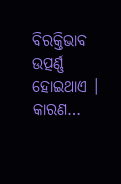ବିରକ୍ତିଭାବ ଉତ୍ପର୍ଣ୍ଣ ହୋଇଥାଏ । କାରଣ…